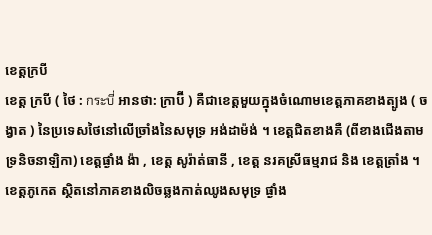ខេត្តក្របី
ខេត្ត ក្របី ( ថៃ : กระบี่ អានថា: ក្រាប៊ី ) គឺជាខេត្តមួយក្នុងចំណោមខេត្តភាគខាងត្បូង ( ចង្វាត ) នៃប្រទេសថៃនៅលើច្រាំងនៃសមុទ្រ អង់ដាម៉ង់ ។ ខេត្តជិតខាងគឺ (ពីខាងជើងតាមទ្រនិចនាឡិកា) ខេត្តផ្ងាំង ង៉ា , ខេត្ត សូរ៉ាត់ធានី , ខេត្ត នរគស្រីធម្មរាជ និង ខេត្តត្រាំង ។ ខេត្តភូកេត ស្ថិតនៅភាគខាងលិចឆ្លងកាត់ឈូងសមុទ្រ ផ្ងាំង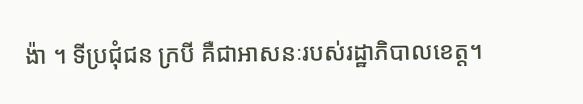ង៉ា ។ ទីប្រជុំជន ក្របី គឺជាអាសនៈរបស់រដ្ឋាភិបាលខេត្ត។